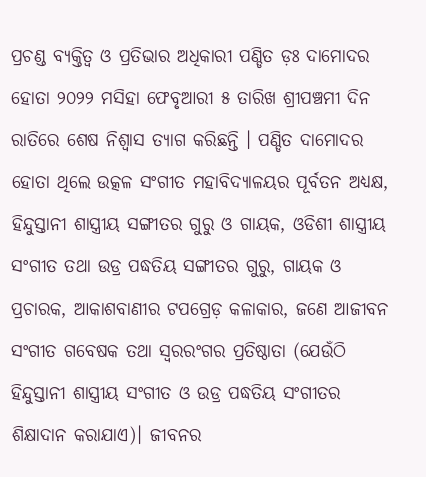ପ୍ରଚଣ୍ଡ ବ୍ୟକ୍ତିତ୍ୱ ଓ ପ୍ରତିଭାର ଅଧିକାରୀ ପଣ୍ଡିତ ଡ଼ଃ ଦାମୋଦର ହୋତା ୨୦୨୨ ମସିହା ଫେବୃଆରୀ ୫ ତାରିଖ ଶ୍ରୀପଞ୍ଚମୀ ଦିନ ରାତିରେ ଶେଷ ନିଶ୍ୱାସ ତ୍ୟାଗ କରିଛନ୍ତି । ପଣ୍ଡିତ ଦାମୋଦର ହୋତା ଥିଲେ ଉତ୍କଳ ସଂଗୀତ ମହାବିଦ୍ୟାଳୟର ପୂର୍ବତନ ଅଧ୍ୟକ୍ଷ, ହିନ୍ଦୁସ୍ତାନୀ ଶାସ୍ତ୍ରୀୟ ସଙ୍ଗୀତର ଗୁରୁ ଓ ଗାୟକ, ଓଡିଶୀ ଶାସ୍ତ୍ରୀୟ ସଂଗୀତ ତଥା ଉଡ୍ର ପଦ୍ଧତିୟ ସଙ୍ଗୀତର ଗୁରୁ, ଗାୟକ ଓ ପ୍ରଚାରକ, ଆକାଶବାଣୀର ଟପଗ୍ରେଡ଼ କଳାକାର, ଜଣେ ଆଜୀବନ ସଂଗୀତ ଗବେଷକ ତଥା ସ୍ଵରରଂଗର ପ୍ରତିଷ୍ଠାତା (ଯେଉଁଠି ହିନ୍ଦୁସ୍ତାନୀ ଶାସ୍ତ୍ରୀୟ ସଂଗୀତ ଓ ଉଡ୍ର ପଦ୍ଧତିୟ ସଂଗୀତର ଶିକ୍ଷାଦାନ କରାଯାଏ)। ଜୀବନର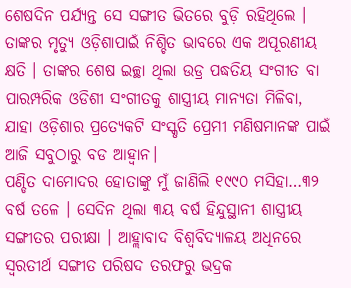ଶେଷଦିନ ପର୍ଯ୍ୟନ୍ତ ସେ ସଙ୍ଗୀତ ଭିତରେ ବୁଡ଼ି ରହିଥିଲେ । ତାଙ୍କର ମୃତ୍ୟୁ ଓଡ଼ିଶାପାଇଁ ନିଶ୍ଚିତ ଭାବରେ ଏକ ଅପୂରଣୀୟ କ୍ଷତି । ତାଙ୍କର ଶେଷ ଇଚ୍ଛା ଥିଲା ଉଡ୍ର ପଦ୍ଧତିୟ ସଂଗୀତ ବା ପାରମ୍ପରିକ ଓଡିଶୀ ସଂଗୀତକୁ ଶାସ୍ତ୍ରୀୟ ମାନ୍ୟତା ମିଳିବା, ଯାହା ଓଡ଼ିଶାର ପ୍ରତ୍ୟେକଟି ସଂସ୍କୃତି ପ୍ରେମୀ ମଣିଷମାନଙ୍କ ପାଇଁ ଆଜି ସବୁଠାରୁ ବଡ ଆହ୍ୱାନ।
ପଣ୍ଡିତ ଦାମୋଦର ହୋତାଙ୍କୁ ମୁଁ ଜାଣିଲି ୧୯୯୦ ମସିହା…୩୨ ବର୍ଷ ତଳେ । ସେଦିନ ଥିଲା ୩ୟ ବର୍ଷ ହିନ୍ଦୁସ୍ଥାନୀ ଶାସ୍ତ୍ରୀୟ ସଙ୍ଗୀତର ପରୀକ୍ଷା । ଆହ୍ଲାବାଦ ବିଶ୍ୱବିଦ୍ୟାଳୟ ଅଧିନରେ ସ୍ୱରତୀର୍ଥ ସଙ୍ଗୀତ ପରିଷଦ ତରଫରୁ ଭଦ୍ରକ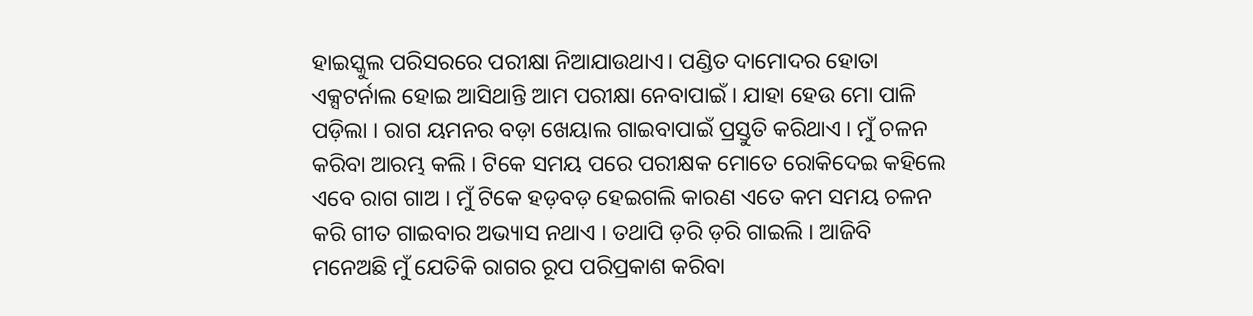ହାଇସ୍କୁଲ ପରିସରରେ ପରୀକ୍ଷା ନିଆଯାଉଥାଏ। ପଣ୍ଡିତ ଦାମୋଦର ହୋତା ଏକ୍ସଟର୍ନାଲ ହୋଇ ଆସିଥାନ୍ତି ଆମ ପରୀକ୍ଷା ନେବାପାଇଁ । ଯାହା ହେଉ ମୋ ପାଳି ପଡ଼ିଲା । ରାଗ ୟମନର ବଡ଼ା ଖେୟାଲ ଗାଇବାପାଇଁ ପ୍ରସ୍ତୁତି କରିଥାଏ । ମୁଁ ଚଳନ କରିବା ଆରମ୍ଭ କଲି । ଟିକେ ସମୟ ପରେ ପରୀକ୍ଷକ ମୋତେ ରୋକିଦେଇ କହିଲେ ଏବେ ରାଗ ଗାଅ । ମୁଁ ଟିକେ ହଡ଼ବଡ଼ ହେଇଗଲି କାରଣ ଏତେ କମ ସମୟ ଚଳନ କରି ଗୀତ ଗାଇବାର ଅଭ୍ୟାସ ନଥାଏ । ତଥାପି ଡ଼ରି ଡ଼ରି ଗାଇଲି । ଆଜିବି ମନେଅଛି ମୁଁ ଯେତିକି ରାଗର ରୂପ ପରିପ୍ରକାଶ କରିବା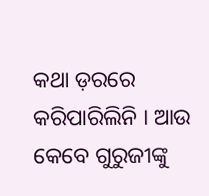କଥା ଡ଼ରରେ କରିପାରିଲିନି । ଆଉ କେବେ ଗୁରୁଜୀଙ୍କୁ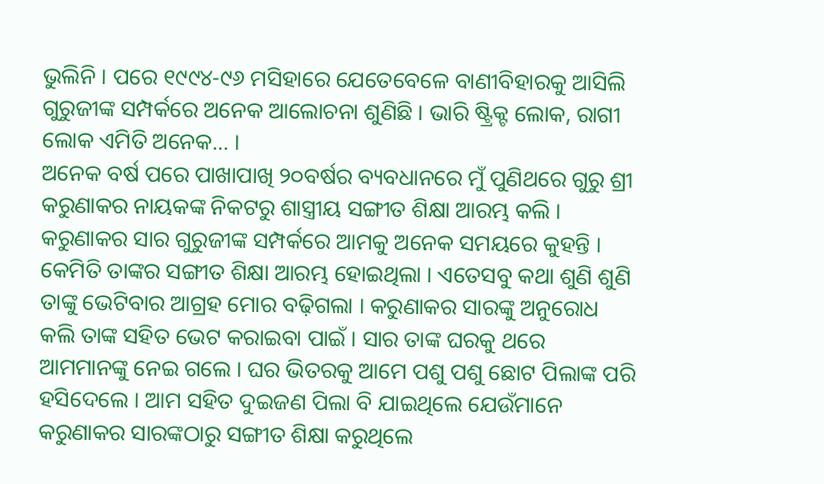ଭୁଲିନି । ପରେ ୧୯୯୪-୯୬ ମସିହାରେ ଯେତେବେଳେ ବାଣୀବିହାରକୁ ଆସିଲି ଗୁରୁଜୀଙ୍କ ସମ୍ପର୍କରେ ଅନେକ ଆଲୋଚନା ଶୁଣିଛି । ଭାରି ଷ୍ଟ୍ରିକ୍ଟ ଲୋକ, ରାଗୀ ଲୋକ ଏମିତି ଅନେକ… ।
ଅନେକ ବର୍ଷ ପରେ ପାଖାପାଖି ୨୦ବର୍ଷର ବ୍ୟବଧାନରେ ମୁଁ ପୁଣିଥରେ ଗୁରୁ ଶ୍ରୀ କରୁଣାକର ନାୟକଙ୍କ ନିକଟରୁ ଶାସ୍ତ୍ରୀୟ ସଙ୍ଗୀତ ଶିକ୍ଷା ଆରମ୍ଭ କଲି । କରୁଣାକର ସାର ଗୁରୁଜୀଙ୍କ ସମ୍ପର୍କରେ ଆମକୁ ଅନେକ ସମୟରେ କୁହନ୍ତି । କେମିତି ତାଙ୍କର ସଙ୍ଗୀତ ଶିକ୍ଷା ଆରମ୍ଭ ହୋଇଥିଲା । ଏତେସବୁ କଥା ଶୁଣି ଶୁଣି ତାଙ୍କୁ ଭେଟିବାର ଆଗ୍ରହ ମୋର ବଢ଼ିଗଲା । କରୁଣାକର ସାରଙ୍କୁ ଅନୁରୋଧ କଲି ତାଙ୍କ ସହିତ ଭେଟ କରାଇବା ପାଇଁ । ସାର ତାଙ୍କ ଘରକୁ ଥରେ ଆମମାନଙ୍କୁ ନେଇ ଗଲେ । ଘର ଭିତରକୁ ଆମେ ପଶୁ ପଶୁ ଛୋଟ ପିଲାଙ୍କ ପରି ହସିଦେଲେ । ଆମ ସହିତ ଦୁଇଜଣ ପିଲା ବି ଯାଇଥିଲେ ଯେଉଁମାନେ କରୁଣାକର ସାରଙ୍କଠାରୁ ସଙ୍ଗୀତ ଶିକ୍ଷା କରୁଥିଲେ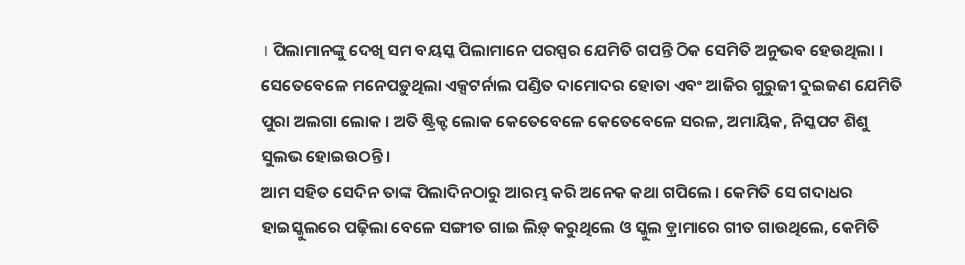। ପିଲାମାନଙ୍କୁ ଦେଖି ସମ ବୟସ୍କ ପିଲାମାନେ ପରସ୍ପର ଯେମିତି ଗପନ୍ତି ଠିକ ସେମିତି ଅନୁଭବ ହେଉଥିଲା । ସେତେବେଳେ ମନେପଡ଼ୁଥିଲା ଏକ୍ସଟର୍ନାଲ ପଣ୍ଡିତ ଦାମୋଦର ହୋତା ଏବଂ ଆଜିର ଗୁରୁଜୀ ଦୁଇଜଣ ଯେମିତି ପୁରା ଅଲଗା ଲୋକ । ଅତି ଷ୍ଟ୍ରିକ୍ଟ ଲୋକ କେତେବେଳେ କେତେବେଳେ ସରଳ, ଅମାୟିକ, ନିସ୍କପଟ ଶିଶୁ ସୁଲଭ ହୋଇଉଠନ୍ତି ।
ଆମ ସହିତ ସେଦିନ ତାଙ୍କ ପିଲାଦିନଠାରୁ ଆରମ୍ଭ କରି ଅନେକ କଥା ଗପିଲେ । କେମିତି ସେ ଗଦାଧର ହାଇସ୍କୁଲରେ ପଢ଼ିଲା ବେଳେ ସଙ୍ଗୀତ ଗାଇ ଲିଡ଼୍ କରୁଥିଲେ ଓ ସ୍କୁଲ ଡ଼୍ରାମାରେ ଗୀତ ଗାଉଥିଲେ, କେମିତି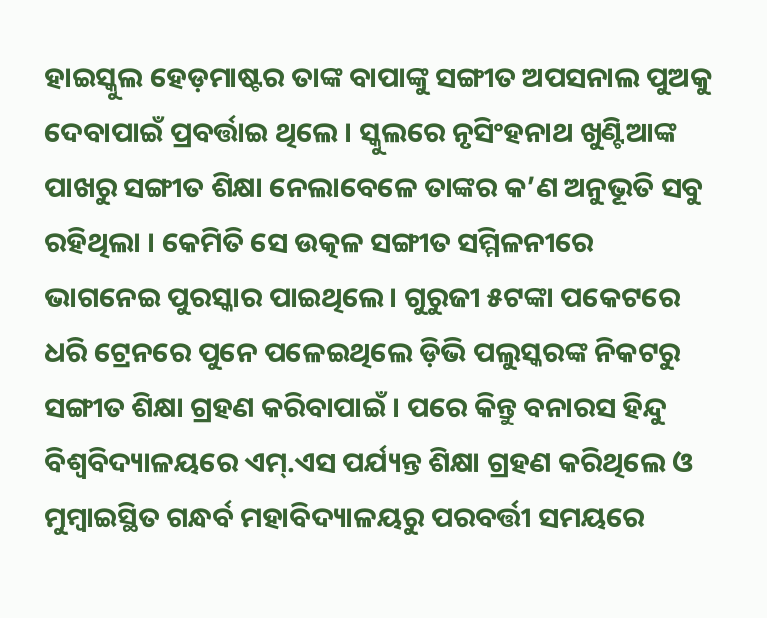ହାଇସ୍କୁଲ ହେଡ଼ମାଷ୍ଟର ତାଙ୍କ ବାପାଙ୍କୁ ସଙ୍ଗୀତ ଅପସନାଲ ପୁଅକୁ ଦେବାପାଇଁ ପ୍ରବର୍ତ୍ତାଇ ଥିଲେ । ସ୍କୁଲରେ ନୃସିଂହନାଥ ଖୁଣ୍ଟିଆଙ୍କ ପାଖରୁ ସଙ୍ଗୀତ ଶିକ୍ଷା ନେଲାବେଳେ ତାଙ୍କର କ’ଣ ଅନୁଭୂତି ସବୁ ରହିଥିଲା । କେମିତି ସେ ଉତ୍କଳ ସଙ୍ଗୀତ ସମ୍ମିଳନୀରେ ଭାଗନେଇ ପୁରସ୍କାର ପାଇଥିଲେ। ଗୁରୁଜୀ ୫ଟଙ୍କା ପକେଟରେ ଧରି ଟ୍ରେନରେ ପୁନେ ପଳେଇଥିଲେ ଡ଼ିଭି ପଲୁସ୍କରଙ୍କ ନିକଟରୁ ସଙ୍ଗୀତ ଶିକ୍ଷା ଗ୍ରହଣ କରିବାପାଇଁ । ପରେ କିନ୍ତୁ ବନାରସ ହିନ୍ଦୁ ବିଶ୍ୱବିଦ୍ୟାଳୟରେ ଏମ୍.ଏସ ପର୍ଯ୍ୟନ୍ତ ଶିକ୍ଷା ଗ୍ରହଣ କରିଥିଲେ ଓ ମୁମ୍ବାଇସ୍ଥିତ ଗନ୍ଧର୍ବ ମହାବିଦ୍ୟାଳୟରୁ ପରବର୍ତ୍ତୀ ସମୟରେ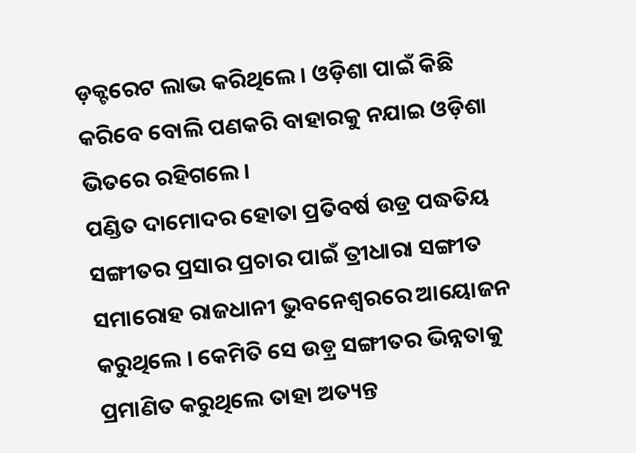ଡ଼କ୍ଟରେଟ ଲାଭ କରିଥିଲେ । ଓଡ଼ିଶା ପାଇଁ କିଛି କରିବେ ବୋଲି ପଣକରି ବାହାରକୁ ନଯାଇ ଓଡ଼ିଶା ଭିତରେ ରହିଗଲେ।
ପଣ୍ଡିତ ଦାମୋଦର ହୋତା ପ୍ରତିବର୍ଷ ଉଡ୍ର ପଦ୍ଧତିୟ ସଙ୍ଗୀତର ପ୍ରସାର ପ୍ରଚାର ପାଇଁ ତ୍ରୀଧାରା ସଙ୍ଗୀତ ସମାରୋହ ରାଜଧାନୀ ଭୁବନେଶ୍ୱରରେ ଆୟୋଜନ କରୁଥିଲେ । କେମିତି ସେ ଉଡ଼୍ର ସଙ୍ଗୀତର ଭିନ୍ନତାକୁ ପ୍ରମାଣିତ କରୁଥିଲେ ତାହା ଅତ୍ୟନ୍ତ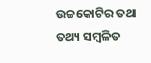ଉଚ୍ଚକୋଟିର ତଥା ତଥ୍ୟ ସମ୍ବଳିତ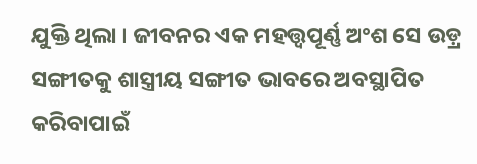ଯୁକ୍ତି ଥିଲା । ଜୀବନର ଏକ ମହତ୍ତ୍ୱପୂର୍ଣ୍ଣ ଅଂଶ ସେ ଉଡ଼୍ର ସଙ୍ଗୀତକୁ ଶାସ୍ତ୍ରୀୟ ସଙ୍ଗୀତ ଭାବରେ ଅବସ୍ଥାପିତ କରିବାପାଇଁ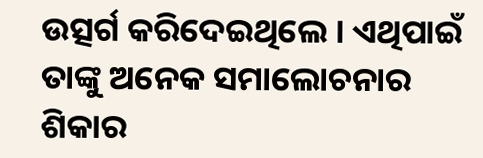ଉତ୍ସର୍ଗ କରିଦେଇଥିଲେ । ଏଥିପାଇଁ ତାଙ୍କୁ ଅନେକ ସମାଲୋଚନାର ଶିକାର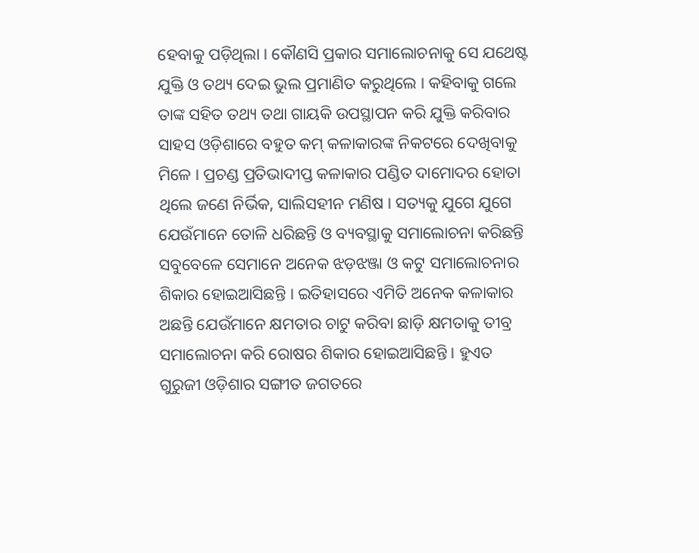ହେବାକୁ ପଡ଼ିଥିଲା । କୌଣସି ପ୍ରକାର ସମାଲୋଚନାକୁ ସେ ଯଥେଷ୍ଟ ଯୁକ୍ତି ଓ ତଥ୍ୟ ଦେଇ ଭୁଲ ପ୍ରମାଣିତ କରୁଥିଲେ । କହିବାକୁ ଗଲେ ତାଙ୍କ ସହିତ ତଥ୍ୟ ତଥା ଗାୟକି ଉପସ୍ଥାପନ କରି ଯୁକ୍ତି କରିବାର ସାହସ ଓଡ଼ିଶାରେ ବହୁତ କମ୍ କଳାକାରଙ୍କ ନିକଟରେ ଦେଖିବାକୁ ମିଳେ । ପ୍ରଚଣ୍ଡ ପ୍ରତିଭାଦୀପ୍ତ କଳାକାର ପଣ୍ଡିତ ଦାମୋଦର ହୋତା ଥିଲେ ଜଣେ ନିର୍ଭିକ, ସାଲିସହୀନ ମଣିଷ । ସତ୍ୟକୁ ଯୁଗେ ଯୁଗେ ଯେଉଁମାନେ ତୋଳି ଧରିଛନ୍ତି ଓ ବ୍ୟବସ୍ଥାକୁ ସମାଲୋଚନା କରିଛନ୍ତି ସବୁବେଳେ ସେମାନେ ଅନେକ ଝଡ଼ଝଞ୍ଜା ଓ କଟୁ ସମାଲୋଚନାର ଶିକାର ହୋଇଆସିଛନ୍ତି । ଇତିହାସରେ ଏମିତି ଅନେକ କଳାକାର ଅଛନ୍ତି ଯେଉଁମାନେ କ୍ଷମତାର ଚାଟୁ କରିବା ଛାଡ଼ି କ୍ଷମତାକୁ ତୀବ୍ର ସମାଲୋଚନା କରି ରୋଷର ଶିକାର ହୋଇଆସିଛନ୍ତି । ହୁଏତ ଗୁରୁଜୀ ଓଡ଼ିଶାର ସଙ୍ଗୀତ ଜଗତରେ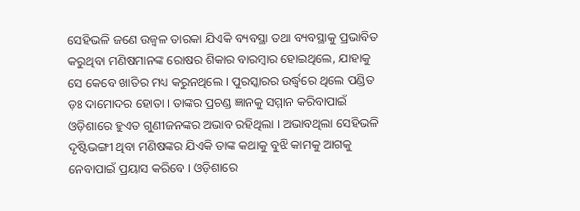ସେହିଭଳି ଜଣେ ଉଜ୍ୱଳ ତାରକା ଯିଏକି ବ୍ୟବସ୍ଥା ତଥା ବ୍ୟବସ୍ଥାକୁ ପ୍ରଭାବିତ କରୁଥିବା ମଣିଷମାନଙ୍କ ରୋଷର ଶିକାର ବାରମ୍ବାର ହୋଇଥିଲେ, ଯାହାକୁ ସେ କେବେ ଖାତିର ମଧ୍ୟ କରୁନଥିଲେ । ପୁରସ୍କାରର ଉର୍ଦ୍ଧ୍ୱରେ ଥିଲେ ପଣ୍ଡିତ ଡ଼ଃ ଦାମୋଦର ହୋତା । ତାଙ୍କର ପ୍ରଚଣ୍ଡ ଜ୍ଞାନକୁ ସମ୍ମାନ କରିବାପାଇଁ ଓଡ଼ିଶାରେ ହୁଏତ ଗୁଣୀଜନଙ୍କର ଅଭାବ ରହିଥିଲା । ଅଭାବଥିଲା ସେହିଭଳି ଦୃଷ୍ଟିଭଙ୍ଗୀ ଥିବା ମଣିଷଙ୍କର ଯିଏକି ତାଙ୍କ କଥାକୁ ବୁଝି କାମକୁ ଆଗକୁ ନେବାପାଇଁ ପ୍ରୟାସ କରିବେ । ଓଡ଼ିଶାରେ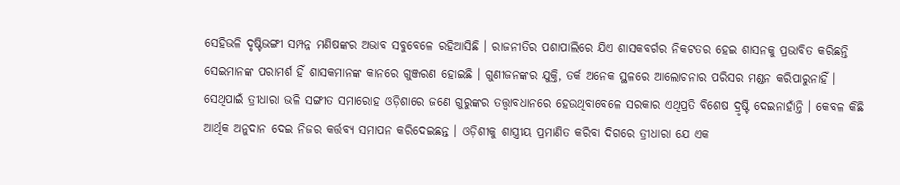ସେହିଭଳି ଦୃଷ୍ଟିଭଙ୍ଗୀ ସମ୍ପନ୍ନ ମଣିଷଙ୍କର ଅଭାବ ସବୁବେଳେ ରହିଆସିଛି । ରାଜନୀତିର ପଶାପାଲିରେ ଯିଏ ଶାସକବର୍ଗର ନିକଟତର ହେଇ ଶାସନକୁ ପ୍ରଭାବିତ କରିଛନ୍ତି ସେଇମାନଙ୍କ ପରାମର୍ଶ ହିଁ ଶାସକମାନଙ୍କ କାନରେ ଗୁଞ୍ଜରଣ ହୋଇଛି । ଗୁଣୀଜନଙ୍କର ଯୁକ୍ତି, ତର୍କ ଅନେକ ସ୍ଥଳରେ ଆଲୋଚନାର ପରିସର ମଣ୍ଡନ କରିପାରୁନାହିଁ । ସେଥିପାଇଁ ତ୍ରୀଧାରା ଭଳି ସଙ୍ଗୀତ ସମାରୋହ ଓଡ଼ିଶାରେ ଜଣେ ଗୁରୁଙ୍କର ତତ୍ତ୍ୱାବଧାନରେ ହେଉଥିବାବେଳେ ସରକାର ଏଥିପ୍ରତି ବିଶେଷ ଦ୍ରୃଷ୍ଟି ଦେଇନାହାଁନ୍ତି । କେବଳ କିଛି ଆର୍ଥିକ ଅନୁଦାନ ଦେଇ ନିଜର କର୍ତ୍ତବ୍ୟ ସମାପନ କରିଦେଇଛନ୍ତ । ଓଡ଼ିଶୀକୁ ଶାସ୍ତ୍ରୀୟ ପ୍ରମାଣିତ କରିବା ଦିଗରେ ତ୍ରୀଧାରା ଯେ ଏକ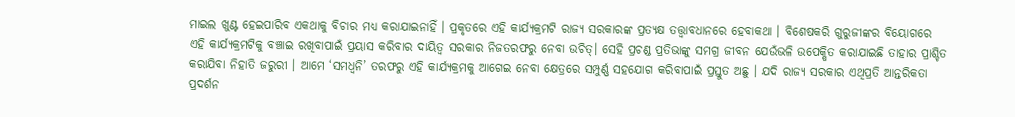ମାଇଲ ଖୁଣ୍ଟ ହେଇପାରିବ ଏକଥାକୁ ବିଚାର ମଧ୍ୟ କରାଯାଇନାହିଁ । ପ୍ରକୃତରେ ଏହି କାର୍ଯ୍ୟକ୍ରମଟି ରାଜ୍ୟ ସରକାରଙ୍କ ପ୍ରତ୍ୟକ୍ଷ ତତ୍ତ୍ୱାବଧାନରେ ହେବାକଥା । ବିଶେଷକରି ଗୁରୁଜୀଙ୍କର ବିୟୋଗରେ ଏହି କାର୍ଯ୍ୟକ୍ରମଟିକୁ ବଞ୍ଚାଇ ରଖିବାପାଇଁ ପ୍ରୟାସ କରିବାର ଦାୟିତ୍ୱ ସରକାର ନିଜତରଫରୁ ନେବା ଉଚିତ୍। ସେହି ପ୍ରଚଣ୍ଡ ପ୍ରତିଭାଙ୍କୁ ସମଗ୍ର ଜୀବନ ଯେଉଁଭଳି ଉପେକ୍ଷିତ କରାଯାଇଛି ତାହାର ପ୍ରାଶ୍ଚିତ କରାଯିବା ନିହାତି ଜରୁରୀ । ଆମେ ‘ସମଧ୍ୱନି’ ତରଫରୁ ଏହି କାର୍ଯ୍ୟକ୍ରମକୁ ଆଗେଇ ନେବା କ୍ଷେତ୍ରରେ ସମ୍ପୁର୍ଣ୍ଣ ସହଯୋଗ କରିବାପାଇଁ ପ୍ରସ୍ତୁତ ଅଛୁ । ଯଦି ରାଜ୍ୟ ସରକାର ଏଥିପ୍ରତି ଆନ୍ତରିକତା ପ୍ରଦର୍ଶନ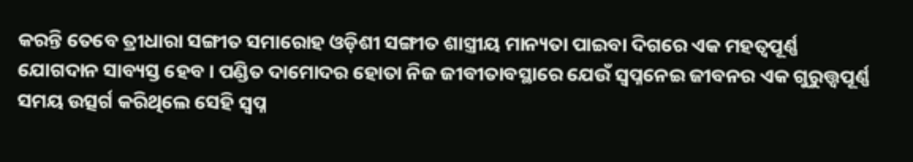କରନ୍ତି ତେବେ ତ୍ରୀଧାରା ସଙ୍ଗୀତ ସମାରୋହ ଓଡ଼ିଶୀ ସଙ୍ଗୀତ ଶାସ୍ତ୍ରୀୟ ମାନ୍ୟତା ପାଇବା ଦିଗରେ ଏକ ମହତ୍ୱପୂର୍ଣ୍ଣ ଯୋଗଦାନ ସାବ୍ୟସ୍ତ ହେବ । ପଣ୍ଡିତ ଦାମୋଦର ହୋତା ନିଜ ଜୀବୀତାବସ୍ଥାରେ ଯେଉଁ ସ୍ୱପ୍ନନେଇ ଜୀବନର ଏକ ଗୁରୁତ୍ତ୍ୱପୂର୍ଣ୍ଣ ସମୟ ଉତ୍ସର୍ଗ କରିଥିଲେ ସେହି ସ୍ୱପ୍ନ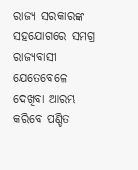ରାଜ୍ୟ ସରକାରଙ୍କ ସହଯୋଗରେ ସମଗ୍ର ରାଜ୍ୟବାସୀ ଯେତେବେଳେ ଦେଖିବା ଆରମ୍ଭ କରିବେ ପଣ୍ଡିତ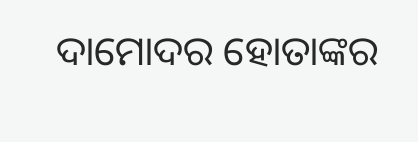ଦାମୋଦର ହୋତାଙ୍କର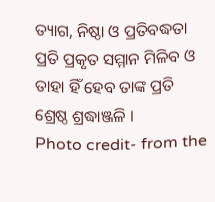ତ୍ୟାଗ, ନିଷ୍ଠା ଓ ପ୍ରତିବଦ୍ଧତା ପ୍ରତି ପ୍ରକୃତ ସମ୍ମାନ ମିଳିବ ଓ ତାହା ହିଁ ହେବ ତାଙ୍କ ପ୍ରତି ଶ୍ରେଷ୍ଠ ଶ୍ରଦ୍ଧାଞ୍ଜଳି ।
Photo credit- from the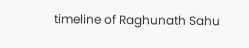timeline of Raghunath Sahu